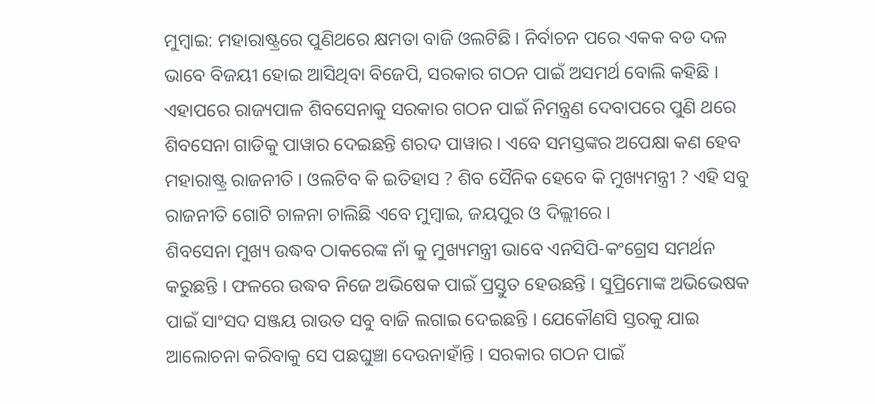ମୁମ୍ବାଇ: ମହାରାଷ୍ଟ୍ରରେ ପୁଣିଥରେ କ୍ଷମତା ବାଜି ଓଲଟିଛି । ନିର୍ବାଚନ ପରେ ଏକକ ବଡ ଦଳ ଭାବେ ବିଜୟୀ ହୋଇ ଆସିଥିବା ବିଜେପି, ସରକାର ଗଠନ ପାଇଁ ଅସମର୍ଥ ବୋଲି କହିଛି । ଏହାପରେ ରାଜ୍ୟପାଳ ଶିବସେନାକୁ ସରକାର ଗଠନ ପାଇଁ ନିମନ୍ତ୍ରଣ ଦେବାପରେ ପୁଣି ଥରେ ଶିବସେନା ଗାଡିକୁ ପାୱାର ଦେଇଛନ୍ତି ଶରଦ ପାୱାର । ଏବେ ସମସ୍ତଙ୍କର ଅପେକ୍ଷା କଣ ହେବ ମହାରାଷ୍ଟ୍ର ରାଜନୀତି । ଓଲଟିବ କି ଇତିହାସ ? ଶିବ ସୈନିକ ହେବେ କି ମୁଖ୍ୟମନ୍ତ୍ରୀ ? ଏହି ସବୁ ରାଜନୀତି ଗୋଟି ଚାଳନା ଚାଲିଛି ଏବେ ମୁମ୍ବାଇ, ଜୟପୁର ଓ ଦିଲ୍ଲୀରେ ।
ଶିବସେନା ମୁଖ୍ୟ ଉଦ୍ଧବ ଠାକରେଙ୍କ ନାଁ କୁ ମୁଖ୍ୟମନ୍ତ୍ରୀ ଭାବେ ଏନସିପି-କଂଗ୍ରେସ ସମର୍ଥନ କରୁଛନ୍ତି । ଫଳରେ ଉଦ୍ଧବ ନିଜେ ଅଭିଷେକ ପାଇଁ ପ୍ରସ୍ତୁତ ହେଉଛନ୍ତି । ସୁପ୍ରିମୋଙ୍କ ଅଭିଭେଷକ ପାଇଁ ସାଂସଦ ସଞ୍ଜୟ ରାଉତ ସବୁ ବାଜି ଲଗାଇ ଦେଇଛନ୍ତି । ଯେକୌଣସି ସ୍ତରକୁ ଯାଇ ଆଲୋଚନା କରିବାକୁ ସେ ପଛଘୁଞ୍ଚା ଦେଉନାହାଁନ୍ତି । ସରକାର ଗଠନ ପାଇଁ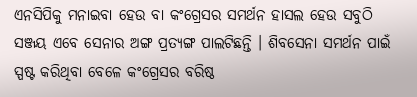ଏନସିପିକୁ ମନାଇବା ହେଉ ବା କଂଗ୍ରେସର ସମର୍ଥନ ହାସଲ ହେଉ ସବୁଠି ସଞ୍ଜୟ ଏବେ ସେନାର ଅଙ୍ଗ ପ୍ରତ୍ୟଙ୍ଗ ପାଲଟିଛନ୍ତି । ଶିବସେନା ସମର୍ଥନ ପାଇଁ ସ୍ପଷ୍ଟ କରିଥିବା ବେଳେ କଂଗ୍ରେସର ବରିଷ୍ଠ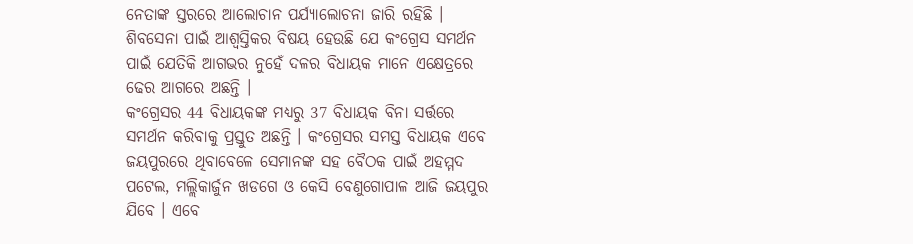ନେତାଙ୍କ ସ୍ତରରେ ଆଲୋଚାନ ପର୍ଯ୍ୟାଲୋଚନା ଜାରି ରହିଛି । ଶିବସେନା ପାଇଁ ଆଶ୍ବସ୍ତିକର ବିଷୟ ହେଉଛି ଯେ କଂଗ୍ରେସ ସମର୍ଥନ ପାଇଁ ଯେତିକି ଆଗଭର ନୁହେଁ ଦଳର ବିଧାୟକ ମାନେ ଏକ୍ଷେତ୍ରରେ ଢେର ଆଗରେ ଅଛନ୍ତି ।
କଂଗ୍ରେସର 44 ବିଧାୟକଙ୍କ ମଧ୍ୟରୁ 37 ବିଧାୟକ ବିନା ସର୍ତ୍ତରେ ସମର୍ଥନ କରିବାକୁ ପ୍ରସ୍ତୁତ ଅଛନ୍ତି । କଂଗ୍ରେସର ସମସ୍ତ ବିଧାୟକ ଏବେ ଜୟପୁରରେ ଥିବାବେଳେ ସେମାନଙ୍କ ସହ ବୈଠକ ପାଇଁ ଅହମ୍ମଦ ପଟେଲ, ମଲ୍ଲିକାର୍ଜୁନ ଖଡଗେ ଓ କେସି ବେଣୁଗୋପାଳ ଆଜି ଜୟପୁର ଯିବେ । ଏବେ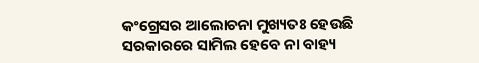କଂଗ୍ରେସର ଆଲୋଚନା ମୁଖ୍ୟତଃ ହେଉଛି ସରକାରରେ ସାମିଲ ହେବେ ନା ବାହ୍ୟ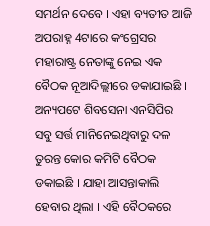ସମର୍ଥନ ଦେବେ । ଏହା ବ୍ୟତୀତ ଆଜି ଅପରାହ୍ନ 4ଟାରେ କଂଗ୍ରେସର ମହାରାଷ୍ଟ୍ର ନେତାଙ୍କୁ ନେଇ ଏକ ବୈଠକ ନୂଆଦିଲ୍ଲୀରେ ଡକାଯାଇଛି । ଅନ୍ୟପଟେ ଶିବସେନା ଏନସିପିର ସବୁ ସର୍ତ୍ତ ମାନିନେଇଥିବାରୁ ଦଳ ତୁରନ୍ତ କୋର କମିଟି ବୈଠକ ଡକାଇଛି । ଯାହା ଆସନ୍ତାକାଲି ହେବାର ଥିଲା । ଏହି ବୈଠକରେ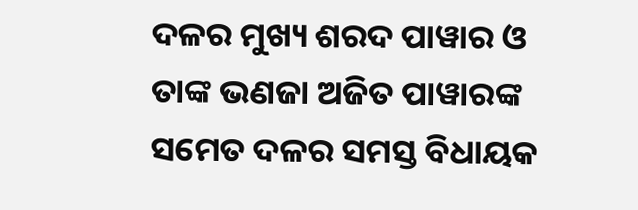ଦଳର ମୁଖ୍ୟ ଶରଦ ପାୱାର ଓ ତାଙ୍କ ଭଣଜା ଅଜିତ ପାୱାରଙ୍କ ସମେତ ଦଳର ସମସ୍ତ ବିଧାୟକ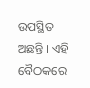ଉପସ୍ଥିତ ଅଛନ୍ତି । ଏହି ବୈଠକରେ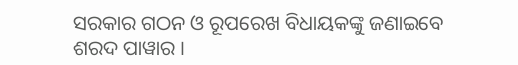ସରକାର ଗଠନ ଓ ରୂପରେଖ ବିଧାୟକଙ୍କୁ ଜଣାଇବେ ଶରଦ ପାୱାର ।